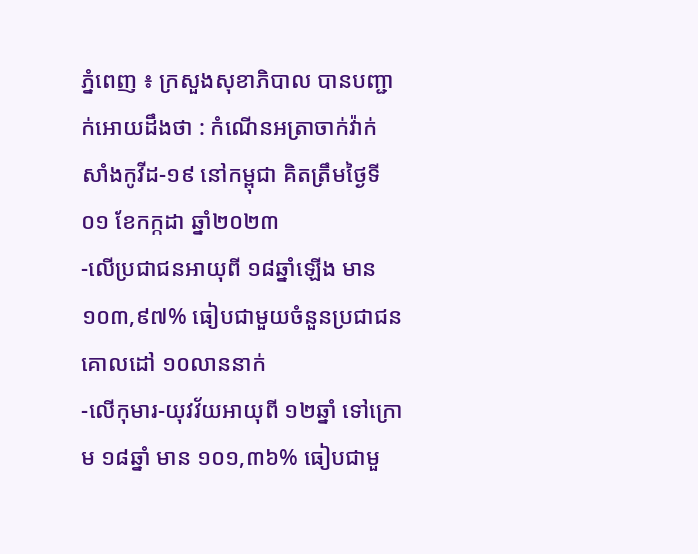ភ្នំពេញ ៖ ក្រសួងសុខាភិបាល បានបញ្ជាក់អោយដឹងថា : កំណេីនអត្រាចាក់វ៉ាក់សាំងកូវីដ-១៩ នៅកម្ពុជា គិតត្រឹមថ្ងៃទី០១ ខែកក្កដា ឆ្នាំ២០២៣
-លើប្រជាជនអាយុពី ១៨ឆ្នាំឡើង មាន ១០៣,៩៧% ធៀបជាមួយចំនួនប្រជាជនគោលដៅ ១០លាននាក់
-លើកុមារ-យុវវ័យអាយុពី ១២ឆ្នាំ ទៅក្រោម ១៨ឆ្នាំ មាន ១០១,៣៦% ធៀបជាមួ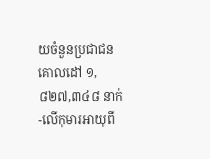យចំនួនប្រជាជនគោលដៅ ១,៨២៧,៣៤៨ នាក់
-លើកុមារអាយុពី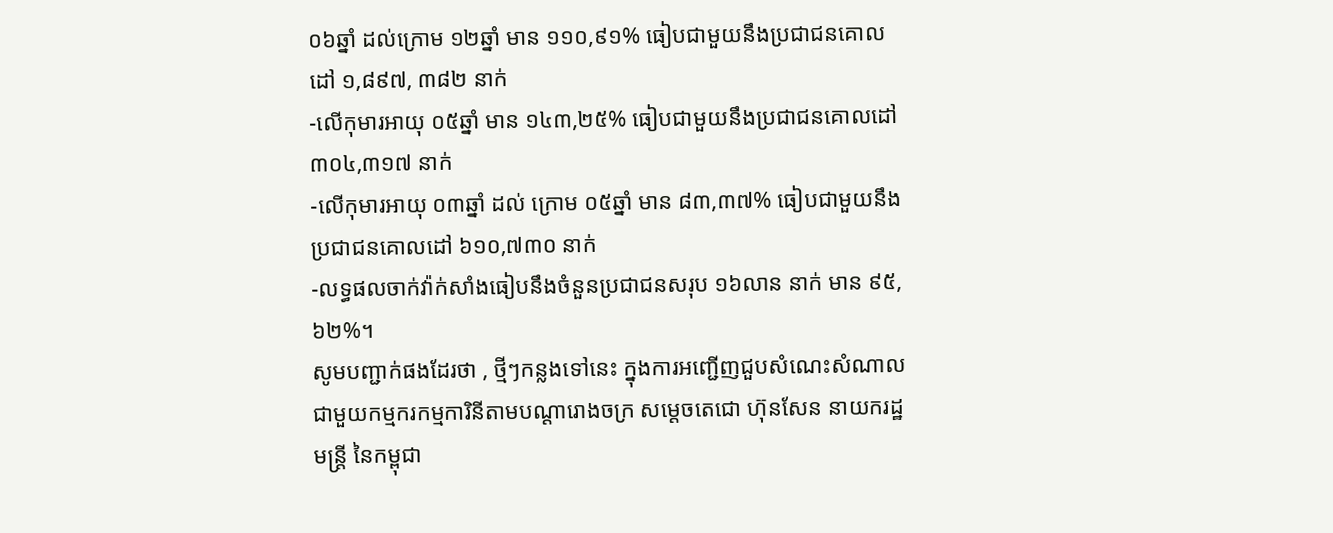០៦ឆ្នាំ ដល់ក្រោម ១២ឆ្នាំ មាន ១១០,៩១% ធៀបជាមួយនឹងប្រជាជនគោលដៅ ១,៨៩៧, ៣៨២ នាក់
-លើកុមារអាយុ ០៥ឆ្នាំ មាន ១៤៣,២៥% ធៀបជាមួយនឹងប្រជាជនគោលដៅ ៣០៤,៣១៧ នាក់
-លើកុមារអាយុ ០៣ឆ្នាំ ដល់ ក្រោម ០៥ឆ្នាំ មាន ៨៣,៣៧% ធៀបជាមួយនឹងប្រជាជនគោលដៅ ៦១០,៧៣០ នាក់
-លទ្ធផលចាក់វ៉ាក់សាំងធៀបនឹងចំនួនប្រជាជនសរុប ១៦លាន នាក់ មាន ៩៥,៦២%។
សូមបញ្ជាក់ផងដែរថា , ថ្មីៗកន្លងទៅនេះ ក្នុងការអញ្ជើញជួបសំណេះសំណាលជាមួយកម្មករកម្មការិនីតាមបណ្ដារោងចក្រ សម្ដេចតេជោ ហ៊ុនសែន នាយករដ្ឋមន្ត្រី នៃកម្ពុជា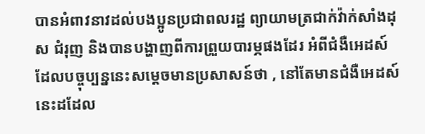បានអំពាវនាវដល់បងប្អូនប្រជាពលរដ្ឋ ព្យាយាមត្រជាក់វ៉ាក់សាំងដុស ជំរុញ និងបានបង្ហាញពីការព្រួយបារម្ភផងដែរ អំពីជំងឺអេដស៍ ដែលបច្ចុប្បន្ននេះសម្ដេចមានប្រសាសន៍ថា , នៅតែមានជំងឺអេដស៍នេះដដែល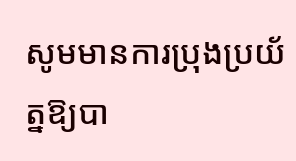សូមមានការប្រុងប្រយ័ត្នឱ្យបា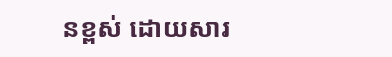នខ្ពស់ ដោយសារ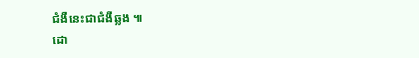ជំងឺនេះជាជំងឺឆ្លង ៕
ដោ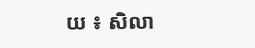យ ៖ សិលា